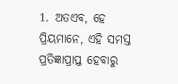1. ଅତଏବ, ହେ ପ୍ରିୟମାନେ, ଏହି ସମସ୍ତ ପ୍ରତିଜ୍ଞାପ୍ରାପ୍ତ ହେବାରୁ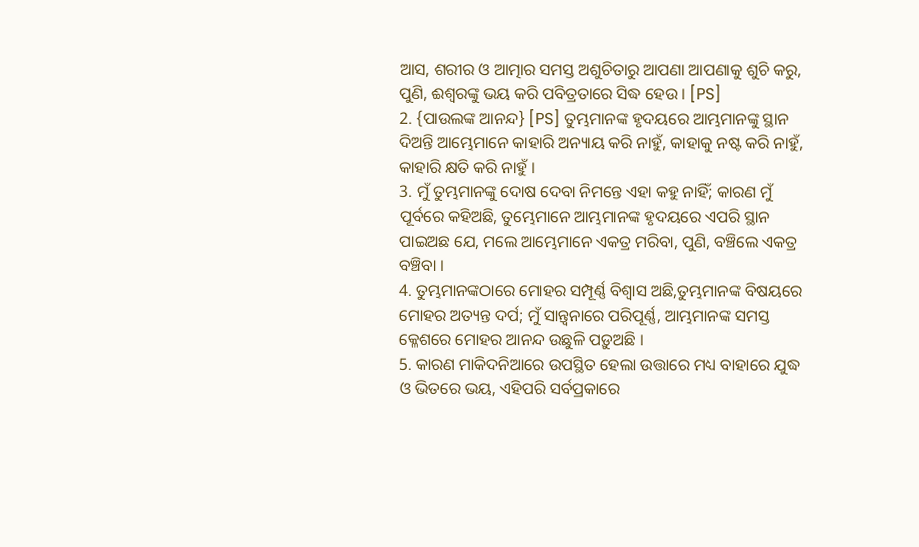ଆସ, ଶରୀର ଓ ଆତ୍ମାର ସମସ୍ତ ଅଶୁଚିତାରୁ ଆପଣା ଆପଣାକୁ ଶୁଚି କରୁ, ପୁଣି, ଈଶ୍ୱରଙ୍କୁ ଭୟ କରି ପବିତ୍ରତାରେ ସିଦ୍ଧ ହେଉ । [PS]
2. {ପାଉଲଙ୍କ ଆନନ୍ଦ} [PS] ତୁମ୍ଭମାନଙ୍କ ହୃଦୟରେ ଆମ୍ଭମାନଙ୍କୁ ସ୍ଥାନ ଦିଅନ୍ତି ଆମ୍ଭେମାନେ କାହାରି ଅନ୍ୟାୟ କରି ନାହୁଁ, କାହାକୁ ନଷ୍ଟ କରି ନାହୁଁ, କାହାରି କ୍ଷତି କରି ନାହୁଁ ।
3. ମୁଁ ତୁମ୍ଭମାନଙ୍କୁ ଦୋଷ ଦେବା ନିମନ୍ତେ ଏହା କହୁ ନାହିଁ; କାରଣ ମୁଁ ପୂର୍ବରେ କହିଅଛି, ତୁମ୍ଭେମାନେ ଆମ୍ଭମାନଙ୍କ ହୃଦୟରେ ଏପରି ସ୍ଥାନ ପାଇଅଛ ଯେ, ମଲେ ଆମ୍ଭେମାନେ ଏକତ୍ର ମରିବା, ପୁଣି, ବଞ୍ଚିଲେ ଏକତ୍ର ବଞ୍ଚିବା ।
4. ତୁମ୍ଭମାନଙ୍କଠାରେ ମୋହର ସମ୍ପୂର୍ଣ୍ଣ ବିଶ୍ୱାସ ଅଛି,ତୁମ୍ଭମାନଙ୍କ ବିଷୟରେ ମୋହର ଅତ୍ୟନ୍ତ ଦର୍ପ; ମୁଁ ସାନ୍ତ୍ୱନାରେ ପରିପୂର୍ଣ୍ଣ, ଆମ୍ଭମାନଙ୍କ ସମସ୍ତ କ୍ଳେଶରେ ମୋହର ଆନନ୍ଦ ଉଛୁଳି ପଡ଼ୁଅଛି ।
5. କାରଣ ମାକିଦନିଆରେ ଉପସ୍ଥିତ ହେଲା ଉତ୍ତାରେ ମଧ୍ୟ ବାହାରେ ଯୁଦ୍ଧ ଓ ଭିତରେ ଭୟ, ଏହିପରି ସର୍ବପ୍ରକାରେ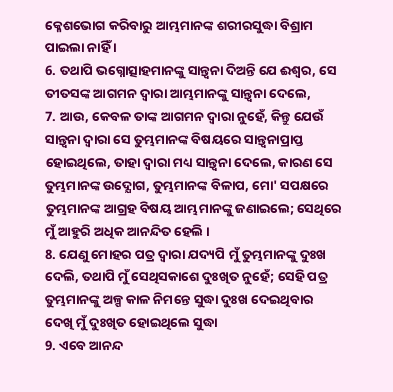କ୍ଳେଶଭୋଗ କରିବାରୁ ଆମ୍ଭମାନଙ୍କ ଶରୀରସୁଦ୍ଧା ବିଶ୍ରାମ ପାଇଲା ନାହିଁ ।
6. ତଥାପି ଭଗ୍ନୋତ୍ସାହମାନଙ୍କୁ ସାନ୍ତ୍ୱନା ଦିଅନ୍ତି ଯେ ଈଶ୍ୱର, ସେ ତୀତସଙ୍କ ଆଗମନ ଦ୍ୱାରା ଆମ୍ଭମାନଙ୍କୁ ସାନ୍ତ୍ୱନା ଦେଲେ,
7. ଆଉ, କେବଳ ତାଙ୍କ ଆଗମନ ଦ୍ୱାରା ନୁହେଁ, କିନ୍ତୁ ଯେଉଁ ସାନ୍ତ୍ୱନା ଦ୍ୱାରା ସେ ତୁମ୍ଭମାନଙ୍କ ବିଷୟରେ ସାନ୍ତ୍ୱନାପ୍ରାପ୍ତ ହୋଇଥିଲେ, ତାହା ଦ୍ୱାରା ମଧ୍ୟ ସାନ୍ତ୍ୱନା ଦେଲେ, କାରଣ ସେ ତୁମ୍ଭମାନଙ୍କ ଉଦ୍ଯୋଗ, ତୁମ୍ଭମାନଙ୍କ ବିଳାପ, ମୋ' ସପକ୍ଷରେ ତୁମ୍ଭମାନଙ୍କ ଆଗ୍ରହ ବିଷୟ ଆମ୍ଭମାନଙ୍କୁ ଜଣାଇଲେ; ସେଥିରେ ମୁଁ ଆହୁରି ଅଧିକ ଆନନ୍ଦିତ ହେଲି ।
8. ଯେଣୁ ମୋହର ପତ୍ର ଦ୍ୱାରା ଯଦ୍ୟପି ମୁଁ ତୁମ୍ଭମାନଙ୍କୁ ଦୁଃଖ ଦେଲି, ତଥାପି ମୁଁ ସେଥିସକାଶେ ଦୁଃଖିତ ନୁହେଁ; ସେହି ପତ୍ର ତୁମ୍ଭମାନଙ୍କୁ ଅଳ୍ପ କାଳ ନିମନ୍ତେ ସୁଦ୍ଧା ଦୁଃଖ ଦେଇଥିବାର ଦେଖି ମୁଁ ଦୁଃଖିତ ହୋଇଥିଲେ ସୁଦ୍ଧା
9. ଏବେ ଆନନ୍ଦ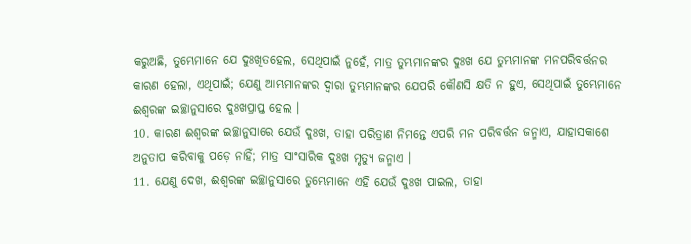କରୁଅଛି, ତୁମ୍ଭେମାନେ ଯେ ଦୁଃଖିତହେଲ, ସେଥିପାଇଁ ନୁହେଁ, ମାତ୍ର ତୁମ୍ଭମାନଙ୍କର ଦୁଃଖ ଯେ ତୁମ୍ଭମାନଙ୍କ ମନପରିବର୍ତ୍ତନର କାରଣ ହେଲା, ଏଥିପାଇଁ; ଯେଣୁ ଆମ୍ଭମାନଙ୍କର ଦ୍ୱାରା ତୁମ୍ଭମାନଙ୍କର ଯେପରି କୌଣସି କ୍ଷତି ନ ହୁଏ, ସେଥିପାଇଁ ତୁମ୍ଭେମାନେ ଈଶ୍ୱରଙ୍କ ଇଚ୍ଛାନୁସାରେ ଦୁଃଖପ୍ରାପ୍ତ ହେଲ ।
10. କାରଣ ଈଶ୍ୱରଙ୍କ ଇଚ୍ଛାନୁସାରେ ଯେଉଁ ଦୁଃଖ, ତାହା ପରିତ୍ରାଣ ନିମନ୍ତେ ଏପରି ମନ ପରିବର୍ତ୍ତନ ଜନ୍ମାଏ, ଯାହାସକାଶେ ଅନୁତାପ କରିବାକୁ ପଡ଼େ ନାହିଁ; ମାତ୍ର ସାଂସାରିକ ଦୁଃଖ ମୃତ୍ୟୁ ଜନ୍ମାଏ ।
11. ଯେଣୁ ଦେଖ, ଈଶ୍ୱରଙ୍କ ଇଚ୍ଛାନୁସାରେ ତୁମ୍ଭେମାନେ ଏହି ଯେଉଁ ଦୁଃଖ ପାଇଲ, ତାହା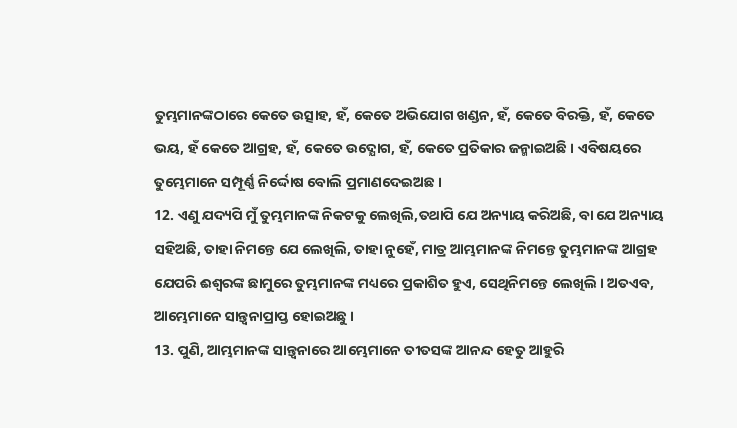ତୁମ୍ଭମାନଙ୍କଠାରେ କେତେ ଉତ୍ସାହ, ହଁ, କେତେ ଅଭିଯୋଗ ଖଣ୍ଡନ, ହଁ, କେତେ ବିରକ୍ତି, ହଁ, କେତେ ଭୟ, ହଁ କେତେ ଆଗ୍ରହ, ହଁ, କେତେ ଉଦ୍ଯୋଗ, ହଁ, କେତେ ପ୍ରତିକାର ଜନ୍ମାଇଅଛି । ଏବିଷୟରେ ତୁମ୍ଭେମାନେ ସମ୍ପୂର୍ଣ୍ଣ ନିର୍ଦ୍ଦୋଷ ବୋଲି ପ୍ରମାଣଦେଇଅଛ ।
12. ଏଣୁ ଯଦ୍ୟପି ମୁଁ ତୁମ୍ଭମାନଙ୍କ ନିକଟକୁ ଲେଖିଲି,ତଥାପି ଯେ ଅନ୍ୟାୟ କରିଅଛି, ବା ଯେ ଅନ୍ୟାୟ ସହିଅଛି, ତାହା ନିମନ୍ତେ ଯେ ଲେଖିଲି, ତାହା ନୁହେଁ, ମାତ୍ର ଆମ୍ଭମାନଙ୍କ ନିମନ୍ତେ ତୁମ୍ଭମାନଙ୍କ ଆଗ୍ରହ ଯେପରି ଈଶ୍ୱରଙ୍କ ଛାମୁରେ ତୁମ୍ଭମାନଙ୍କ ମଧ୍ୟରେ ପ୍ରକାଶିତ ହୁଏ, ସେଥିନିମନ୍ତେ ଲେଖିଲି । ଅତଏବ, ଆମ୍ଭେମାନେ ସାନ୍ତ୍ୱନାପ୍ରାପ୍ତ ହୋଇଅଛୁ ।
13. ପୁଣି, ଆମ୍ଭମାନଙ୍କ ସାନ୍ତ୍ୱନାରେ ଆମ୍ଭେମାନେ ତୀତସଙ୍କ ଆନନ୍ଦ ହେତୁ ଆହୁରି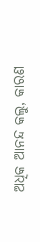ଅଧିକ ଆନନ୍ଦ କଲୁ, କାରଣ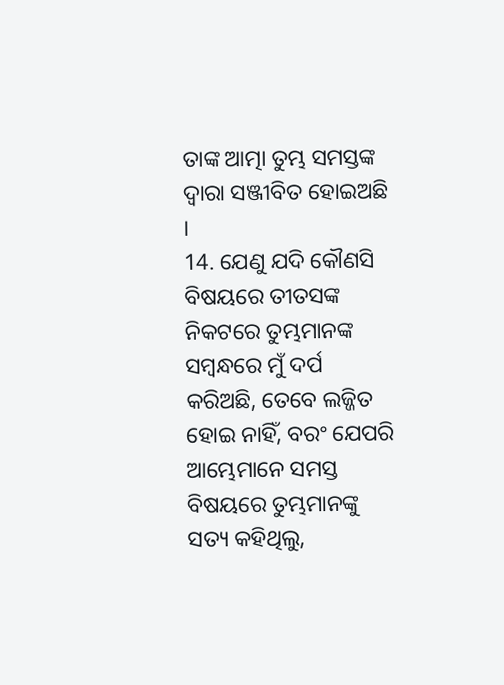ତାଙ୍କ ଆତ୍ମା ତୁମ୍ଭ ସମସ୍ତଙ୍କ ଦ୍ୱାରା ସଞ୍ଜୀବିତ ହୋଇଅଛି ।
14. ଯେଣୁ ଯଦି କୌଣସି ବିଷୟରେ ତୀତସଙ୍କ ନିକଟରେ ତୁମ୍ଭମାନଙ୍କ ସମ୍ବନ୍ଧରେ ମୁଁ ଦର୍ପ କରିଅଛି, ତେବେ ଲଜ୍ଜିତ ହୋଇ ନାହିଁ, ବରଂ ଯେପରି ଆମ୍ଭେମାନେ ସମସ୍ତ ବିଷୟରେ ତୁମ୍ଭମାନଙ୍କୁ ସତ୍ୟ କହିଥିଲୁ,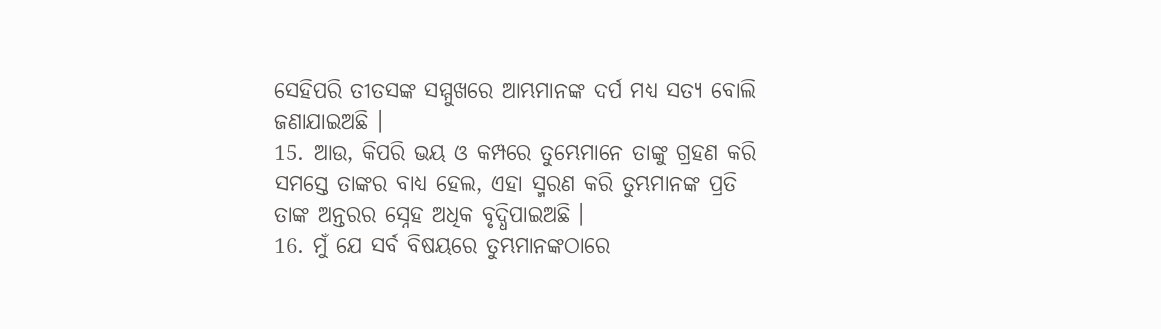ସେହିପରି ତୀତସଙ୍କ ସମ୍ମୁଖରେ ଆମ୍ଭମାନଙ୍କ ଦର୍ପ ମଧ୍ୟ ସତ୍ୟ ବୋଲି ଜଣାଯାଇଅଛି ।
15. ଆଉ, କିପରି ଭୟ ଓ କମ୍ପରେ ତୁମ୍ଭେମାନେ ତାଙ୍କୁ ଗ୍ରହଣ କରି ସମସ୍ତେ ତାଙ୍କର ବାଧ୍ୟ ହେଲ, ଏହା ସ୍ମରଣ କରି ତୁମ୍ଭମାନଙ୍କ ପ୍ରତି ତାଙ୍କ ଅନ୍ତରର ସ୍ନେହ ଅଧିକ ବୃଦ୍ଧିପାଇଅଛି ।
16. ମୁଁ ଯେ ସର୍ବ ବିଷୟରେ ତୁମ୍ଭମାନଙ୍କଠାରେ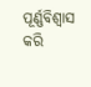ପୂର୍ଣ୍ଣବିଶ୍ୱାସ କରି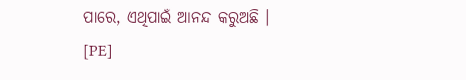ପାରେ, ଏଥିପାଇଁ ଆନନ୍ଦ କରୁଅଛି । [PE]